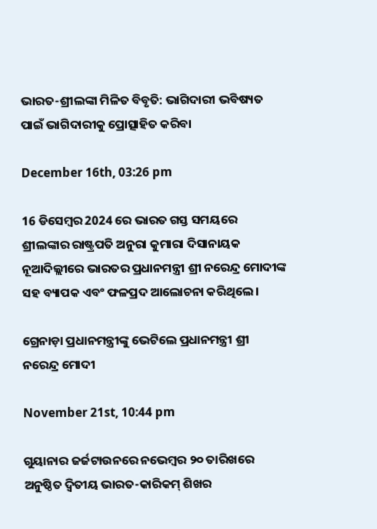ଭାରତ-ଶ୍ରୀଲଙ୍କା ମିଳିତ ବିବୃତି: ଭାଗିଦାରୀ ଭବିଷ୍ୟତ ପାଇଁ ଭାଗିଦାରୀକୁ ପ୍ରୋତ୍ସାହିତ କରିବା

December 16th, 03:26 pm

16 ଡିସେମ୍ବର 2024 ରେ ଭାରତ ଗସ୍ତ ସମୟରେ ଶ୍ରୀଲଙ୍କାର ରାଷ୍ଟ୍ରପତି ଅନୁରା କୁମାରା ଦିସାନାୟକ ନୂଆଦିଲ୍ଲୀରେ ଭାରତର ପ୍ରଧାନମନ୍ତ୍ରୀ ଶ୍ରୀ ନରେନ୍ଦ୍ର ମୋଦୀଙ୍କ ସହ ବ୍ୟାପକ ଏବଂ ଫଳପ୍ରଦ ଆଲୋଚନା କରିଥିଲେ ।

ଗ୍ରେନାଡ଼ା ପ୍ରଧାନମନ୍ତ୍ରୀଙ୍କୁ ଭେଟିଲେ ପ୍ରଧାନମନ୍ତ୍ରୀ ଶ୍ରୀ ନରେନ୍ଦ୍ର ମୋଦୀ

November 21st, 10:44 pm

ଗୁୟାନାର ଜର୍ଜଟାଉନରେ ନଭେମ୍ବର ୨୦ ତାରିଖରେ ଅନୁଷ୍ଠିତ ଦ୍ୱିତୀୟ ଭାରତ-କାରିକମ୍ ଶିଖର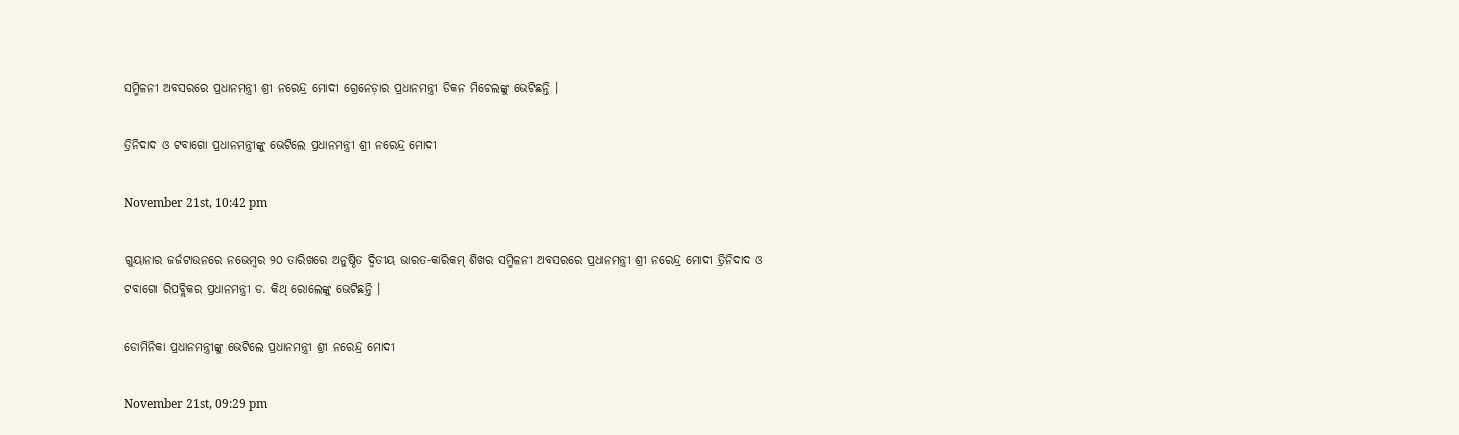ସମ୍ମିଳନୀ ଅବସରରେ ପ୍ରଧାନମନ୍ତ୍ରୀ ଶ୍ରୀ ନରେନ୍ଦ୍ର ମୋଦୀ ଗ୍ରେନେଡ଼ାର ପ୍ରଧାନମନ୍ତ୍ରୀ ଡିକନ ମିଚେଲଙ୍କୁ ଭେଟିଛନ୍ତି ।

ତ୍ରିନିଦାଦ ଓ ଟବାଗୋ ପ୍ରଧାନମନ୍ତ୍ରୀଙ୍କୁ ଭେଟିଲେ ପ୍ରଧାନମନ୍ତ୍ରୀ ଶ୍ରୀ ନରେନ୍ଦ୍ର ମୋଦୀ

November 21st, 10:42 pm

ଗୁୟାନାର ଜର୍ଜଟାଉନରେ ନଭେମ୍ବର ୨୦ ତାରିଖରେ ଅନୁଷ୍ଠିତ ଦ୍ୱିତୀୟ ଭାରତ-କାରିକମ୍ ଶିଖର ସମ୍ମିଳନୀ ଅବସରରେ ପ୍ରଧାନମନ୍ତ୍ରୀ ଶ୍ରୀ ନରେନ୍ଦ୍ର ମୋଦୀ ତ୍ରିନିଦାଦ ଓ ଟବାଗୋ ରିପବ୍ଲିକର ପ୍ରଧାନମନ୍ତ୍ରୀ ଡ. କିଥ୍ ରୋଲେଙ୍କୁ ଭେଟିଛନ୍ତି ।

ଡୋମିନିକା ପ୍ରଧାନମନ୍ତ୍ରୀଙ୍କୁ ଭେଟିଲେ ପ୍ରଧାନମନ୍ତ୍ରୀ ଶ୍ରୀ ନରେନ୍ଦ୍ର ମୋଦୀ

November 21st, 09:29 pm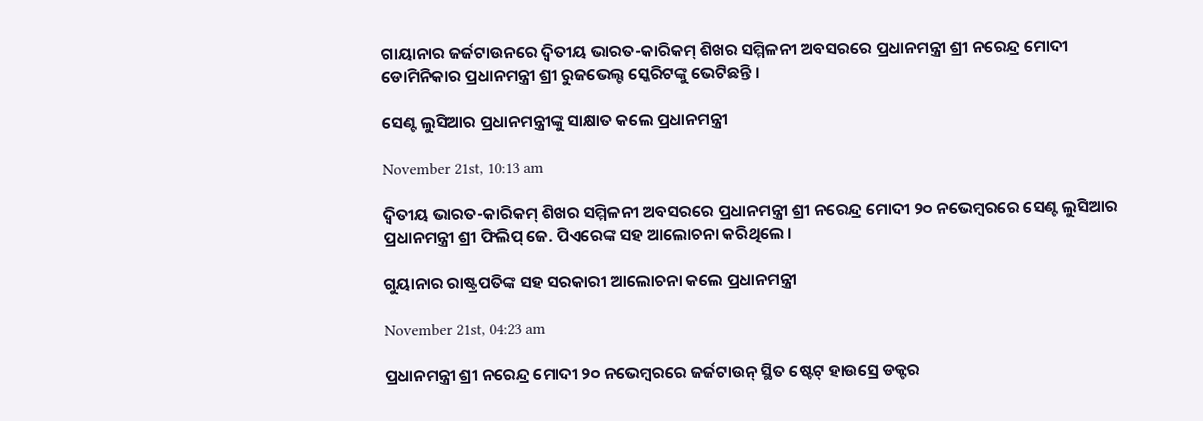ଗାୟାନାର ଜର୍ଜଟାଉନରେ ଦ୍ୱିତୀୟ ଭାରତ-କାରିକମ୍ ଶିଖର ସମ୍ମିଳନୀ ଅବସରରେ ପ୍ରଧାନମନ୍ତ୍ରୀ ଶ୍ରୀ ନରେନ୍ଦ୍ର ମୋଦୀ ଡୋମିନିକାର ପ୍ରଧାନମନ୍ତ୍ରୀ ଶ୍ରୀ ରୁଜଭେଲ୍ଟ ସ୍କେରିଟଙ୍କୁ ଭେଟିଛନ୍ତି ।

ସେଣ୍ଟ ଲୁସିଆର ପ୍ରଧାନମନ୍ତ୍ରୀଙ୍କୁ ସାକ୍ଷାତ କଲେ ପ୍ରଧାନମନ୍ତ୍ରୀ

November 21st, 10:13 am

ଦ୍ୱିତୀୟ ଭାରତ-କାରିକମ୍ ଶିଖର ସମ୍ମିଳନୀ ଅବସରରେ ପ୍ରଧାନମନ୍ତ୍ରୀ ଶ୍ରୀ ନରେନ୍ଦ୍ର ମୋଦୀ ୨୦ ନଭେମ୍ବରରେ ସେଣ୍ଟ ଲୁସିଆର ପ୍ରଧାନମନ୍ତ୍ରୀ ଶ୍ରୀ ଫିଲିପ୍ ଜେ. ପିଏରେଙ୍କ ସହ ଆଲୋଚନା କରିଥିଲେ ।

ଗୁୟାନାର ରାଷ୍ଟ୍ରପତିଙ୍କ ସହ ସରକାରୀ ଆଲୋଚନା କଲେ ପ୍ରଧାନମନ୍ତ୍ରୀ

November 21st, 04:23 am

ପ୍ରଧାନମନ୍ତ୍ରୀ ଶ୍ରୀ ନରେନ୍ଦ୍ର ମୋଦୀ ୨୦ ନଭେମ୍ବରରେ ଜର୍ଜଟାଉନ୍ ସ୍ଥିତ ଷ୍ଟେଟ୍ ହାଉସ୍ରେ ଡକ୍ଟର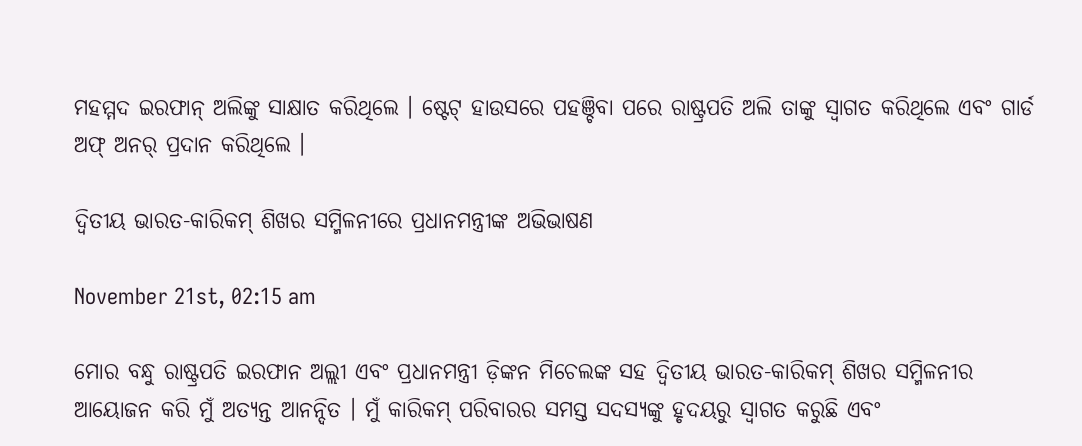ମହମ୍ମଦ ଇରଫାନ୍ ଅଲିଙ୍କୁ ସାକ୍ଷାତ କରିଥିଲେ । ଷ୍ଟେଟ୍ ହାଉସରେ ପହଞ୍ଚିବା ପରେ ରାଷ୍ଟ୍ରପତି ଅଲି ତାଙ୍କୁ ସ୍ୱାଗତ କରିଥିଲେ ଏବଂ ଗାର୍ଡ ଅଫ୍ ଅନର୍ ପ୍ରଦାନ କରିଥିଲେ ।

ଦ୍ଵିତୀୟ ଭାରତ-କାରିକମ୍ ଶିଖର ସମ୍ମିଳନୀରେ ପ୍ରଧାନମନ୍ତ୍ରୀଙ୍କ ଅଭିଭାଷଣ

November 21st, 02:15 am

ମୋର ବନ୍ଧୁ ରାଷ୍ଟ୍ରପତି ଇରଫାନ ଅଲ୍ଲୀ ଏବଂ ପ୍ରଧାନମନ୍ତ୍ରୀ ଡ଼ିଙ୍କନ ମିଚେଲଙ୍କ ସହ ଦ୍ୱିତୀୟ ଭାରତ-କାରିକମ୍ ଶିଖର ସମ୍ମିଳନୀର ଆୟୋଜନ କରି ମୁଁ ଅତ୍ୟନ୍ତ ଆନନ୍ଦିତ । ମୁଁ କାରିକମ୍ ପରିବାରର ସମସ୍ତ ସଦସ୍ୟଙ୍କୁ ହୃଦୟରୁ ସ୍ୱାଗତ କରୁଛି ଏବଂ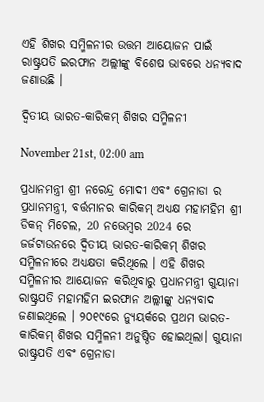ଏହି ଶିଖର ସମ୍ମିଳନୀର ଉତ୍ତମ ଆୟୋଜନ ପାଇଁ ରାଷ୍ଟ୍ରପତି ଇରଫାନ ଅଲ୍ଲୀଙ୍କୁ ବିଶେଷ ଭାବରେ ଧନ୍ୟବାଦ ଜଣାଉଛି ।

ଦ୍ୱିତୀୟ ଭାରତ-କାରିକମ୍ ଶିଖର ସମ୍ମିଳନୀ

November 21st, 02:00 am

ପ୍ରଧାନମନ୍ତ୍ରୀ ଶ୍ରୀ ନରେନ୍ଦ୍ର ମୋଦୀ ଏବଂ ଗ୍ରେନାଡା ର ପ୍ରଧାନମନ୍ତ୍ରୀ, ବର୍ତ୍ତମାନର କାରିକମ୍ ଅଧ୍ୟକ୍ଷ ମହାମହିମ ଶ୍ରୀ ଡିକନ୍ ମିଚେଲ, 20 ନଭେମ୍ବର 2024 ରେ ଜର୍ଜଟାଉନରେ ଦ୍ୱିତୀୟ ଭାରତ-କାରିକମ୍ ଶିଖର ସମ୍ମିଳନୀରେ ଅଧ୍ୟକ୍ଷତା କରିଥିଲେ । ଏହି ଶିଖର ସମ୍ମିଳନୀର ଆୟୋଜନ କରିଥିବାରୁ ପ୍ରଧାନମନ୍ତ୍ରୀ ଗୁୟାନା ରାଷ୍ଟ୍ରପତି ମହାମହିମ ଇରଫାନ ଅଲ୍ଲୀଙ୍କୁ ଧନ୍ୟବାଦ ଜଣାଇଥିଲେ । ୨୦୧୯ରେ ନ୍ୟୁୟର୍କରେ ପ୍ରଥମ ଭାରତ-କାରିକମ୍ ଶିଖର ସମ୍ମିଳନୀ ଅନୁଷ୍ଠିତ ହୋଇଥିଲା। ଗୁୟାନା ରାଷ୍ଟ୍ରପତି ଏବଂ ଗ୍ରେନାଡା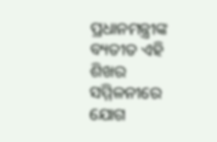ପ୍ରଧାନମନ୍ତ୍ରୀଙ୍କ ବ୍ୟତୀତ ଏହି ଶିଖର ସମ୍ମିଳନୀରେ ଯୋଗ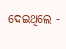ଦେଇଥିଲେ -